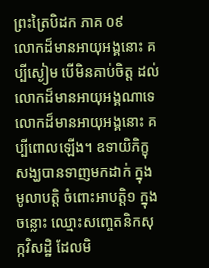ព្រះត្រៃបិដក ភាគ ០៩
លោកដ៏មានអាយុអង្គនោះ គប្បីស្ងៀម បើមិនគាប់ចិត្ត ដល់លោកដ៏មានអាយុអង្គណាទេ លោកដ៏មានអាយុអង្គនោះ គប្បីពោលឡើង។ ឧទាយិភិក្ខុ សង្ឃបានទាញមកដាក់ ក្នុងមូលាបត្តិ ចំពោះអាបត្តិ១ ក្នុងចន្លោះ ឈ្មោះសញ្ចេតនិកសុក្កវិសដ្ឋិ ដែលមិ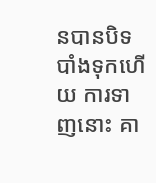នបានបិទបាំងទុកហើយ ការទាញនោះ គា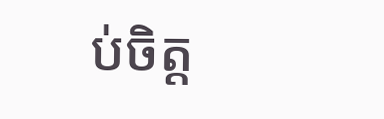ប់ចិត្ត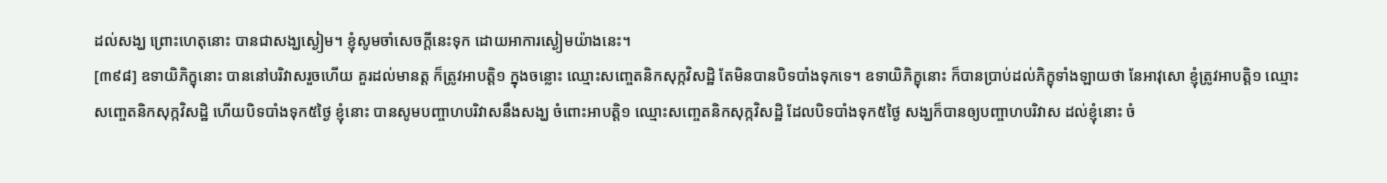ដល់សង្ឃ ព្រោះហេតុនោះ បានជាសង្ឃស្ងៀម។ ខ្ញុំសូមចាំសេចក្តីនេះទុក ដោយអាការស្ងៀមយ៉ាងនេះ។
[៣៩៨] ឧទាយិភិក្ខុនោះ បាននៅបរិវាសរួចហើយ គួរដល់មានត្ត ក៏ត្រូវអាបត្តិ១ ក្នុងចន្លោះ ឈ្មោះសញ្ចេតនិកសុក្កវិសដ្ឋិ តែមិនបានបិទបាំងទុកទេ។ ឧទាយិភិក្ខុនោះ ក៏បានប្រាប់ដល់ភិក្ខុទាំងឡាយថា នែអាវុសោ ខ្ញុំត្រូវអាបត្តិ១ ឈ្មោះសញ្ចេតនិកសុក្កវិសដ្ឋិ ហើយបិទបាំងទុក៥ថ្ងៃ ខ្ញុំនោះ បានសូមបញ្ចាហបរិវាសនឹងសង្ឃ ចំពោះអាបត្តិ១ ឈ្មោះសញ្ចេតនិកសុក្កវិសដ្ឋិ ដែលបិទបាំងទុក៥ថ្ងៃ សង្ឃក៏បានឲ្យបញ្ចាហបរិវាស ដល់ខ្ញុំនោះ ចំ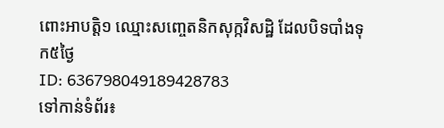ពោះអាបត្តិ១ ឈ្មោះសញ្ចេតនិកសុក្កវិសដ្ឋិ ដែលបិទបាំងទុក៥ថ្ងៃ
ID: 636798049189428783
ទៅកាន់ទំព័រ៖